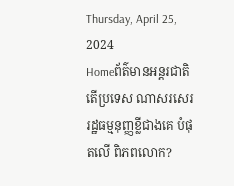Thursday, April 25, 2024
Homeព័ត៌មានអន្តរជាតិតើប្រទេស ណាសរសេរ រដ្ឋធម្មនុញ្ញខ្លីជាងគេ បំផុតលើ ពិភពលោក?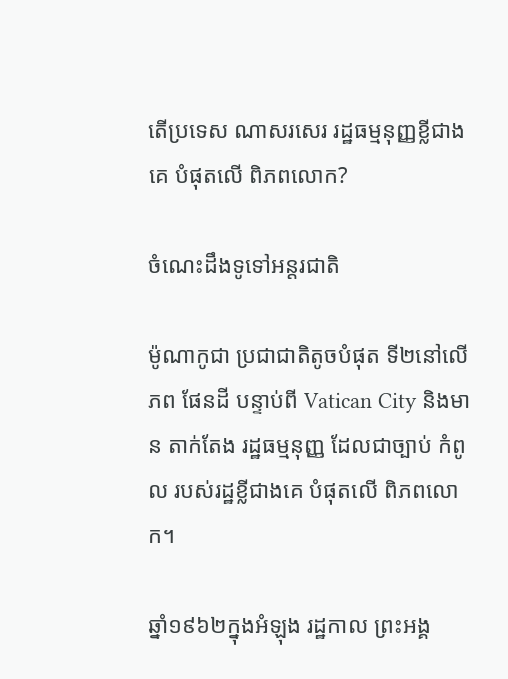តើប្រទេស ណាសរសេរ រដ្ឋធម្មនុញ្ញខ្លីជាងគេ បំផុតលើ ពិភពលោក?

ចំណេះដឹងទូទៅអន្តរជាតិ

ម៉ូណាកូជា ប្រជាជាតិតូចបំផុត ទី២នៅលើភព ផែនដី បន្ទាប់ពី Vatican City និងមាន តាក់តែង រដ្ឋធម្មនុញ្ញ ដែលជាច្បាប់ កំពូល របស់រដ្ឋខ្លីជាងគេ បំផុតលើ ពិភពលោក។

ឆ្នាំ១៩៦២ក្នុងអំឡុង រដ្ឋកាល ព្រះអង្គ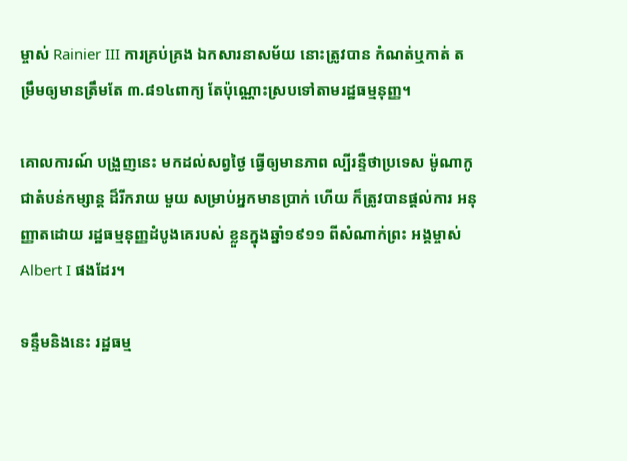ម្ចាស់ Rainier III ការគ្រប់គ្រង ឯកសារនាសម័យ នោះត្រូវបាន កំណត់ឬកាត់ តម្រឹមឲ្យមានត្រឹមតែ ៣.៨១៤ពាក្យ តែប៉ុណ្ណោះស្របទៅតាមរដ្ឋធម្មនុញ្ញ។

គោលការណ៍ បង្រួញនេះ មកដល់សព្វថ្ងៃ ធ្វើឲ្យមានភាព ល្បីរន្ទឺថាប្រទេស ម៉ូណាកូ ជាតំបន់កម្សាន្ត ដ៏រីករាយ មួយ សម្រាប់អ្នកមានប្រាក់ ហើយ ក៏ត្រូវបានផ្តល់ការ អនុញ្ញាតដោយ រដ្ឋធម្មនុញ្ញដំបូងគេរបស់ ខ្លួនក្នុងឆ្នាំ១៩១១ ពីសំណាក់ព្រះ អង្គម្ចាស់ Albert I ផងដែរ។

ទន្ទឹមនិងនេះ រដ្ឋធម្ម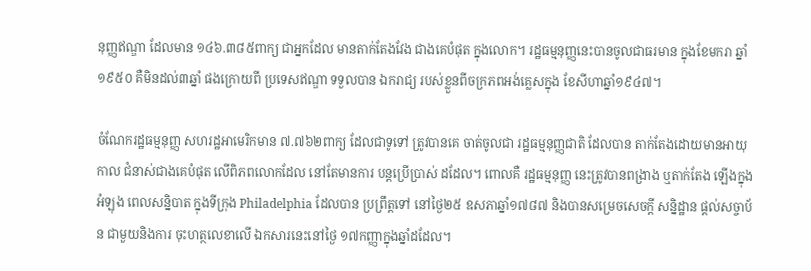នុញ្ញឥណ្ឌា ដែលមាន ១៤៦.៣៨៥ពាក្យ ជាអ្នកដែល មានតាក់តែងវែង ជាងគេបំផុត ក្នុងលោក។ រដ្ឋធម្មនុញ្ញនេះបានចូលជាធរមាន ក្នុងខែមករា ឆ្នាំ១៩៥០ គឺមិនដល់៣ឆ្នាំ ផងក្រោយពី ប្រទេសឥណ្ឌា ទទួលបាន ឯករាជ្យ របស់ខ្លួនពីចក្រភពអង់គ្លេសក្នុង ខែសីហាឆ្នាំ១៩៤៧។

ចំណែករដ្ឋធម្មនុញ្ញ សហរដ្ឋអាមេរិកមាន ៧.៧៦២ពាក្យ ដែលជាទូទៅ ត្រូវបានគេ ចាត់ចូលជា រដ្ឋធម្មនុញ្ញជាតិ ដែលបាន តាក់តែងដោយមានអាយុកាល ជំនាស់ជាងគេបំផុត លើពិភពលោកដែល នៅតែមានការ បន្តប្រើប្រាស់ ដដែល។ ពោលគឺ រដ្ឋធម្មនុញ្ញ នេះត្រូវបានពង្រាង ឬតាក់តែង ឡើងក្នុងអំឡុង ពេលសន្និបាត ក្នុងទីក្រុង Philadelphia ដែលបាន ប្រព្រឹត្តទៅ នៅថ្ងៃ២៥ ឧសភាឆ្នាំ១៧៨៧ និងបានសម្រេចសេចក្តី សន្និដ្ឋាន ផ្តល់សច្ចាប័ន ជាមួយនិងការ ចុះហត្ថលេខាលើ ឯកសារនេះនៅថ្ងៃ ១៧កញ្ញាក្នុងឆ្នាំដដែល។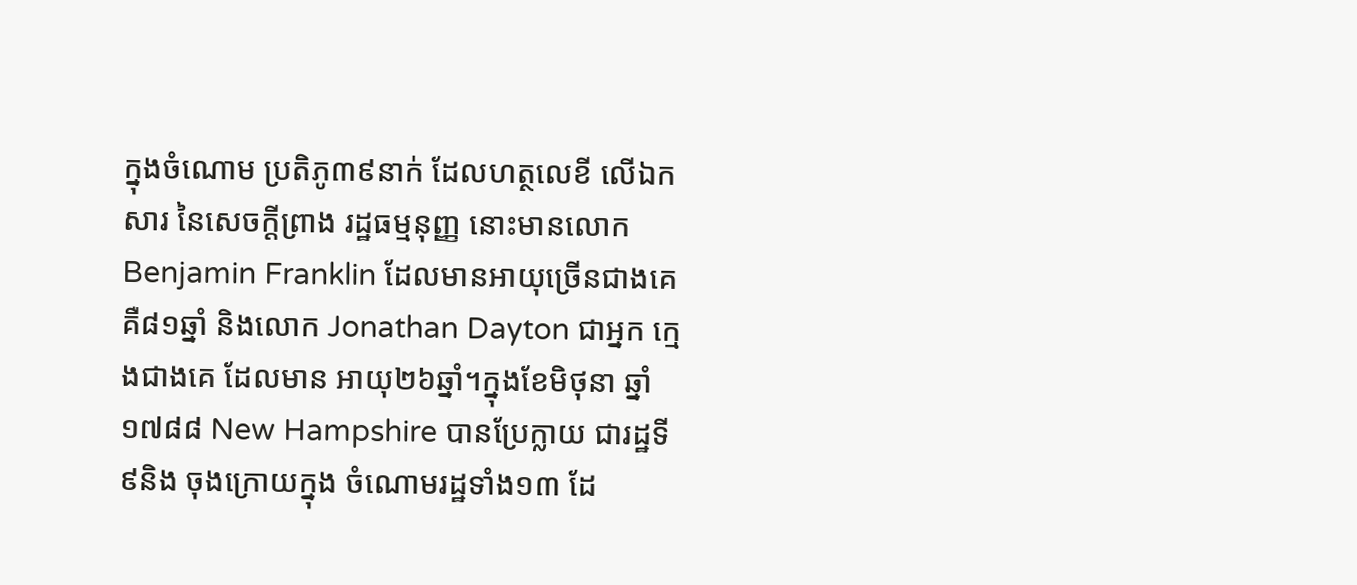ក្នុងចំណោម ប្រតិភូ៣៩នាក់ ដែលហត្ថលេខី លើឯកសារ នៃសេចក្តីព្រាង រដ្ឋធម្មនុញ្ញ នោះមានលោក Benjamin Franklin ដែលមានអាយុច្រើនជាងគេគឺ៨១ឆ្នាំ និងលោក Jonathan Dayton ជាអ្នក ក្មេងជាងគេ ដែលមាន អាយុ២៦ឆ្នាំ។ក្នុងខែមិថុនា ឆ្នាំ១៧៨៨ New Hampshire បានប្រែក្លាយ ជារដ្ឋទី៩និង ចុងក្រោយក្នុង ចំណោមរដ្ឋទាំង១៣ ដែ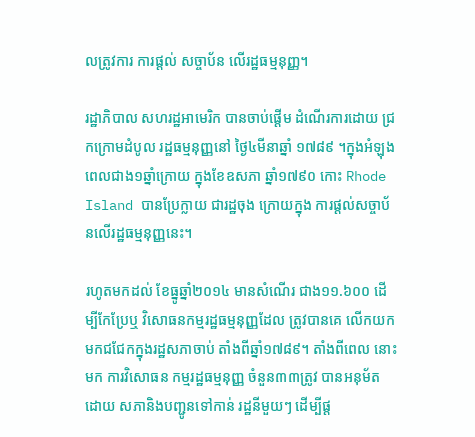លត្រូវការ ការផ្តល់ សច្ចាប័ន លើរដ្ឋធម្មនុញ្ញ។

រដ្ឋាភិបាល សហរដ្ឋអាមេរិក បានចាប់ផ្តើម ដំណើរការដោយ ជ្រកក្រោមដំបូល រដ្ឋធម្មនុញ្ញនៅ ថ្ងៃ៤មីនាឆ្នាំ ១៧៨៩ ។ក្នុងអំឡុង ពេលជាង១ឆ្នាំក្រោយ ក្នុងខែឧសភា ឆ្នាំ១៧៩០ កោះ Rhode Island បានប្រែក្លាយ ជារដ្ឋចុង ក្រោយក្នុង ការផ្តល់សច្ចាប័នលើរដ្ឋធម្មនុញ្ញនេះ។

រហូតមកដល់ ខែធ្នូឆ្នាំ២០១៤ មានសំណើរ ជាង១១.៦០០ ដើម្បីកែប្រែឬ វិសោធនកម្មរដ្ឋធម្មនុញ្ញដែល ត្រូវបានគេ លើកយក មកជជែកក្នុងរដ្ឋសភាចាប់ តាំងពីឆ្នាំ១៧៨៩។ តាំងពីពេល នោះមក ការវិសោធន កម្មរដ្ឋធម្មនុញ្ញ ចំនួន៣៣ត្រូវ បានអនុម័ត ដោយ សភានិងបញ្ជូនទៅកាន់ រដ្ឋនីមួយៗ ដើម្បីផ្ត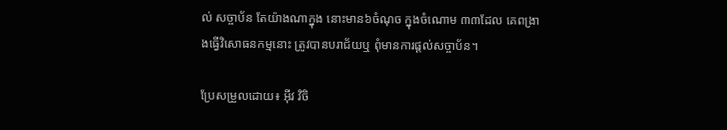ល់ សច្ចាប័ន តែយ៉ាងណាក្នុង នោះមាន៦ចំណុច ក្នុងចំណោម ៣៣ដែល គេពង្រាងធ្វើវិសោធនកម្មនោះ ត្រូវបានបរាជ័យឬ ពុំមានការផ្តល់សច្ចាប័ន។

ប្រែសម្រួលដោយ៖ អុីវ វិចិ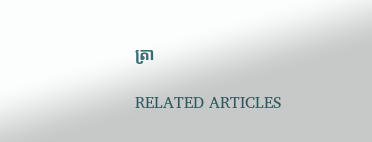ត្រា

RELATED ARTICLES